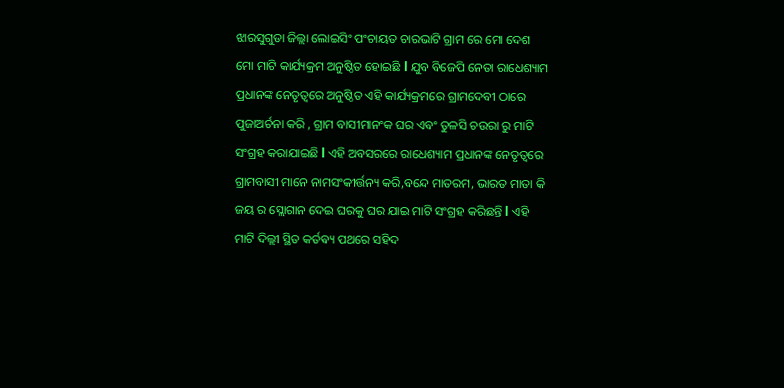ଝାରସୁଗୁଡା ଜିଲ୍ଲା ଲୋଇସିଂ ପଂଚାୟତ ଚାରଭାଟି ଗ୍ରାମ ରେ ମୋ ଦେଶ ମୋ ମାଟି କାର୍ଯ୍ୟକ୍ରମ ଅନୁଷ୍ଠିତ ହୋଇଛି l ଯୁବ ବିଜେପି ନେତା ରାଧେଶ୍ୟାମ ପ୍ରଧାନଙ୍କ ନେତୃତ୍ୱରେ ଅନୁଷ୍ଠିତ ଏହି କାର୍ଯ୍ୟକ୍ରମରେ ଗ୍ରାମଦେବୀ ଠାରେ ପୁଜାଅର୍ଚନା କରି , ଗ୍ରାମ ବାସୀମାନଂକ ଘର ଏବଂ ତୁଳସି ଚଉରା ରୁ ମାଟି ସଂଗ୍ରହ କରାଯାଇଛି l ଏହି ଅବସରରେ ରାଧେଶ୍ୟାମ ପ୍ରଧାନଙ୍କ ନେତୃତ୍ୱରେ ଗ୍ରାମବାସୀ ମାନେ ନାମସଂକୀର୍ତ୍ତନ୍ୟ କରି,ବନ୍ଦେ ମାତରମ, ଭାରତ ମାତା କି ଜୟ ର ସ୍ଲୋଗାନ ଦେଇ ଘରକୁ ଘର ଯାଇ ମାଟି ସଂଗ୍ରହ କରିଛନ୍ତି l ଏହି ମାଟି ଦିଲ୍ଲୀ ସ୍ଥିତ କର୍ତଵ୍ୟ ପଥରେ ସହିଦ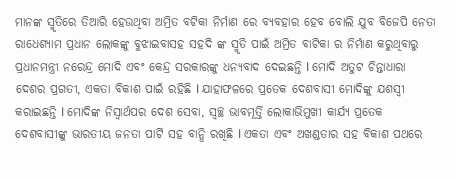ମାନଙ୍କ ସ୍ମୃତିରେ ତିଆରି ହେଉଥିବା ଅମ୍ରିତ ବଟିକା ନିର୍ମାଣ ରେ ବ୍ୟବହାର ହେବ ବୋଲି ଯୁବ ବିଜେପି ନେତା ରାଧେଶ୍ୟାମ ପ୍ରଧାନ ଲୋକଙ୍କୁ ବୁଝାଇବାସହ ସହଦି ଙ୍କ ସ୍ମୃତି ପାଇଁ ଅମ୍ରିତ ବାଟିକା ର ନିର୍ମାଣ କରୁଥିବାରୁ ପ୍ରଧାନମନ୍ତ୍ରୀ ନରେନ୍ଦ୍ର ମୋଦି ଏବଂ କେନ୍ଦ୍ର ସରକାରଙ୍କୁ ଧନ୍ୟବାଦ ଦେଇଛନ୍ତି l ମୋଦି ଅତୁଟ ଚିନ୍ତାଧାରା ଦେଶର ପ୍ରଗତୀ, ଏକତା ବିକାଶ ପାଇଁ ରହିଛି l ଯାହାଫଳରେ ପ୍ରତେକ ଦେଶବାସୀ ମୋଦିଙ୍କୁ ଯଶସ୍ବୀ କରାଇଛନ୍ତି l ମୋଦିଙ୍କ ନିସ୍ଵାର୍ଥପର ଦେଶ ସେବା, ସ୍ୱଚ୍ଛ ଭାବମୂର୍ତ୍ତି ଲୋକାଭିମୁଖୀ କାର୍ଯ୍ୟ ପ୍ରତେକ ଦେଶବାସୀଙ୍କୁ ଭାରତୀୟ ଜନତା ପାର୍ଟି ସହ ବାନ୍ଧି ରଖିଛି l ଏକତା ଏବଂ ଅଖଣ୍ଡତାର ସହ ବିକାଶ ପଥରେ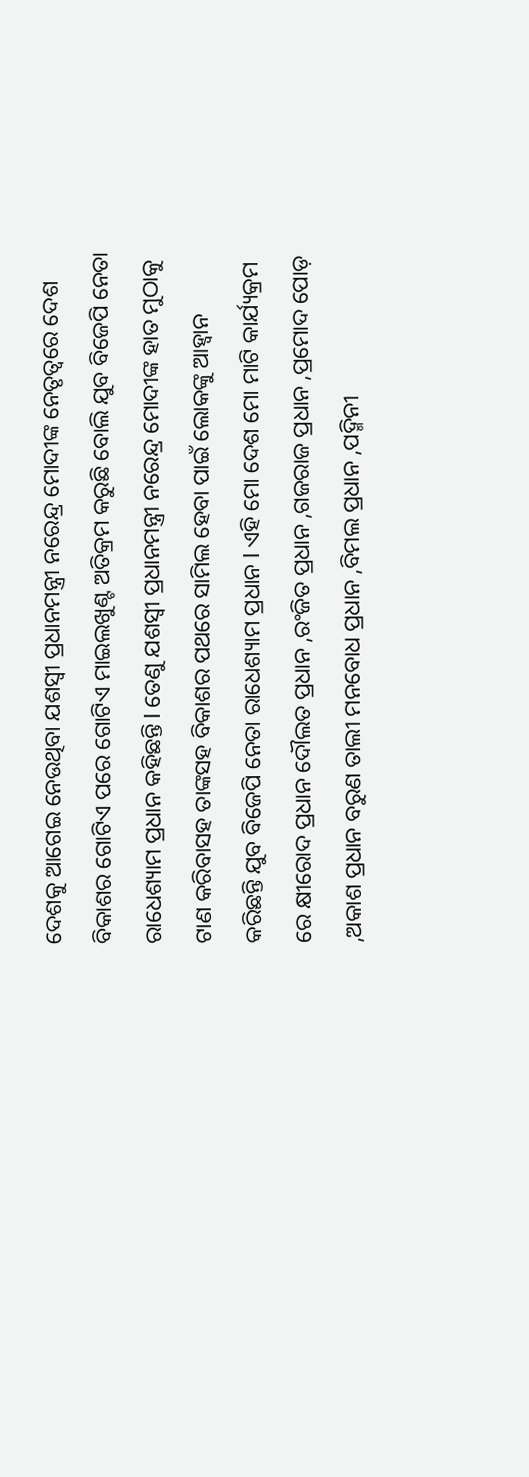ଦେଶକୁ ଆଗେଇ ନେଉଥିବା ଯଶସ୍ବୀ ପ୍ରଧାନମନ୍ତ୍ରୀ ନରେନ୍ଦ୍ର ମୋଦୀଙ୍କ ନେତୃତ୍ୱରେ ଦେଶ ବିକାଶର ଗୋଟିଏ ପରେ ଗୋଟିଏ ମାଇଲଖୁଣ୍ଟ ଅତିକ୍ରମ କରୁଛି ବୋଲି ଯୁବ ବିଜେପି ନେତା ରାଧେଶ୍ୟାମ ପ୍ରଧାନ କହିଛନ୍ତି l ତେଣୁ ଯଶସ୍ବୀ ପ୍ରଧାନମନ୍ତ୍ରୀ ନରେନ୍ଦ୍ର ମୋଦୀଙ୍କ ହାତ ମୁଠାକୁ ଟାଣ କରିବାସହ ତାଙ୍କସହ ବିକାଶର ପଥରେ ସାମିଲ ହେବା ପାଇଁ ଲୋକଙ୍କୁ ଆହ୍ୱାନ କରିଛନ୍ତି ଯୁବ ବିଜେପି ନେତା ରାଧେଶ୍ୟାମ ପ୍ରଧାନ l ଏହି ମୋ ଦେଶ ମୋ ମାଟି କାର୍ଯ୍ୟକ୍ରମ ରେ କ୍ଷୀରୋଦ ପ୍ରଧାନ ଦୌଲତ ପ୍ରଧାନ ,ରଂଜିତ ପ୍ରଧାନ ,ଗଜରାଜ ପ୍ରଧାନ ,ପ୍ରମୋଦ ପୋଡ଼ ,ଅକାଶ ପ୍ରଧାନ ବରୁଣ ତାଲୀ ମନବୋଧ ପ୍ରଧାନ ,ବିମଲ ପ୍ରଧାନ ,ପଦ୍ମିନୀ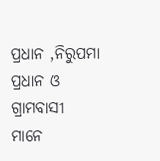ପ୍ରଧାନ ,ନିରୁପମା ପ୍ରଧାନ ଓ ଗ୍ରାମବାସୀ ମାନେ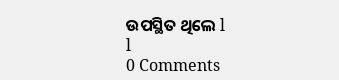ଉପସ୍ଥିତ ଥିଲେ l
l
0 Comments